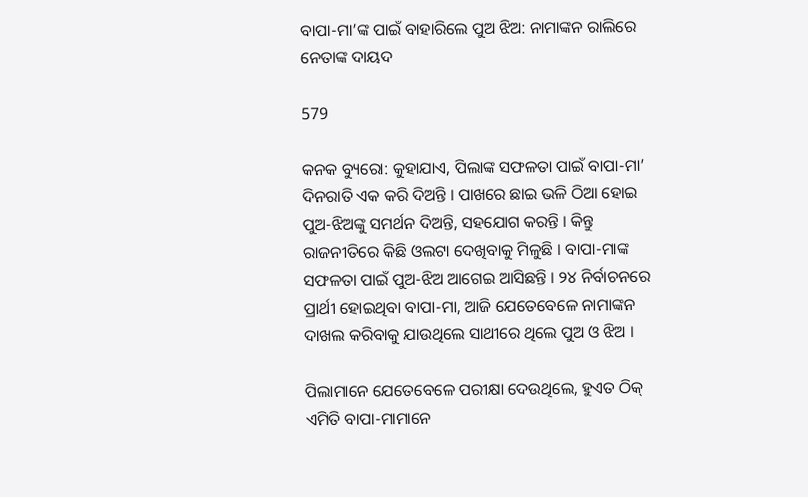ବାପା-ମା’ଙ୍କ ପାଇଁ ବାହାରିଲେ ପୁଅ ଝିଅ: ନାମାଙ୍କନ ରାଲିରେ ନେତାଙ୍କ ଦାୟଦ

579

କନକ ବ୍ୟୁରୋ: କୁହାଯାଏ, ପିଲାଙ୍କ ସଫଳତା ପାଇଁ ବାପା-ମା’ ଦିନରାତି ଏକ କରି ଦିଅନ୍ତି । ପାଖରେ ଛାଇ ଭଳି ଠିଆ ହୋଇ ପୁଅ-ଝିଅଙ୍କୁ ସମର୍ଥନ ଦିଅନ୍ତି, ସହଯୋଗ କରନ୍ତି । କିନ୍ତୁ ରାଜନୀତିରେ କିଛି ଓଲଟା ଦେଖିବାକୁ ମିଳୁଛି । ବାପା-ମାଙ୍କ ସଫଳତା ପାଇଁ ପୁଅ-ଝିଅ ଆଗେଇ ଆସିଛନ୍ତି । ୨୪ ନିର୍ବାଚନରେ ପ୍ରାର୍ଥୀ ହୋଇଥିବା ବାପା-ମା, ଆଜି ଯେତେବେଳେ ନାମାଙ୍କନ ଦାଖଲ କରିବାକୁ ଯାଉଥିଲେ ସାଥୀରେ ଥିଲେ ପୁଅ ଓ ଝିଅ ।

ପିଲାମାନେ ଯେତେବେଳେ ପରୀକ୍ଷା ଦେଉଥିଲେ, ହୁଏତ ଠିକ୍ ଏମିତି ବାପା-ମାମାନେ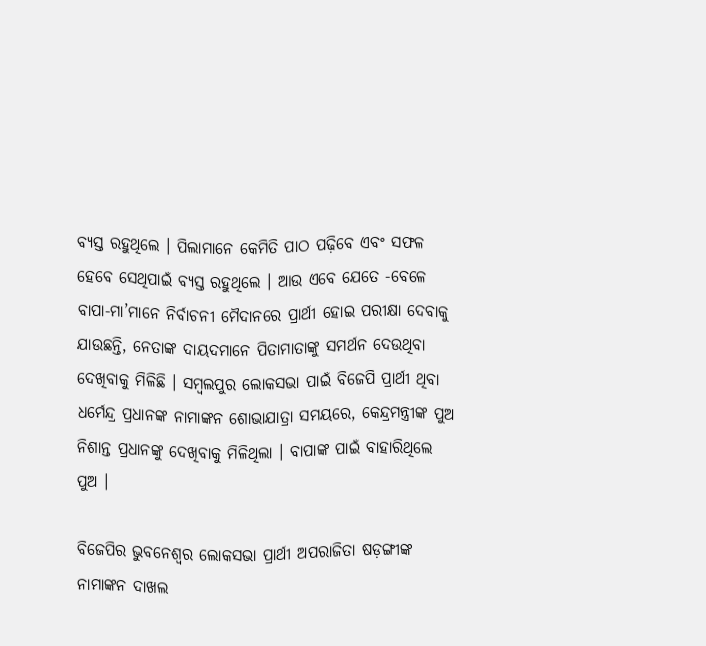ବ୍ୟସ୍ତ ରହୁଥିଲେ । ପିଲାମାନେ କେମିତି ପାଠ ପଢ଼ିବେ ଏବଂ ସଫଳ ହେବେ ସେଥିପାଇଁ ବ୍ୟସ୍ତ ରହୁଥିଲେ । ଆଉ ଏବେ ଯେତେ -ବେଳେ ବାପା-ମା’ମାନେ ନିର୍ବାଚନୀ ମୈଦାନରେ ପ୍ରାର୍ଥୀ ହୋଇ ପରୀକ୍ଷା ଦେବାକୁ ଯାଉଛନ୍ତି, ନେତାଙ୍କ ଦାୟଦମାନେ ପିତାମାତାଙ୍କୁ ସମର୍ଥନ ଦେଉଥିବା ଦେଖିବାକୁ ମିଳିଛି । ସମ୍ବଲପୁର ଲୋକସଭା ପାଇଁ ବିଜେପି ପ୍ରାର୍ଥୀ ଥିବା ଧର୍ମେନ୍ଦ୍ର ପ୍ରଧାନଙ୍କ ନାମାଙ୍କନ ଶୋଭାଯାତ୍ରା ସମୟରେ, କେନ୍ଦ୍ରମନ୍ତ୍ରୀଙ୍କ ପୁଅ ନିଶାନ୍ତ ପ୍ରଧାନଙ୍କୁ ଦେଖିବାକୁ ମିଳିଥିଲା । ବାପାଙ୍କ ପାଇଁ ବାହାରିଥିଲେ ପୁଅ ।

ବିଜେପିର ଭୁବନେଶ୍ୱର ଲୋକସଭା ପ୍ରାର୍ଥୀ ଅପରାଜିତା ଷଡ଼ଙ୍ଗୀଙ୍କ ନାମାଙ୍କନ ଦାଖଲ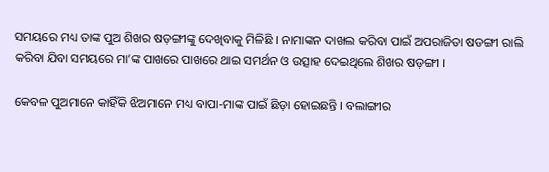ସମୟରେ ମଧ୍ୟ ତାଙ୍କ ପୁଅ ଶିଖର ଷଡ଼ଙ୍ଗୀଙ୍କୁ ଦେଖିବାକୁ ମିଳିଛି । ନାମାଙ୍କନ ଦାଖଲ କରିବା ପାଇଁ ଅପରାଜିତା ଷଡଙ୍ଗୀ ରାଲି କରିବା ଯିବା ସମୟରେ ମା’ଙ୍କ ପାଖରେ ପାଖରେ ଥାଇ ସମର୍ଥନ ଓ ଉତ୍ସାହ ଦେଇଥିଲେ ଶିଖର ଷଡ଼ଙ୍ଗୀ ।

କେବଳ ପୁଅମାନେ କାହିଁକି ଝିଅମାନେ ମଧ୍ୟ ବାପା-ମାଙ୍କ ପାଇଁ ଛିଡ଼ା ହୋଇଛନ୍ତି । ବଲାଙ୍ଗୀର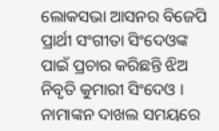ଲୋକସଭା ଆସନର ବିଜେପି ପ୍ରାର୍ଥୀ ସଂଗୀତା ସିଂଦେଓଙ୍କ ପାଇଁ ପ୍ରଚାର କରିଛନ୍ତି ଝିଅ ନିବୃତି କୁମାରୀ ସିଂଦେଓ । ନାମାଙ୍କନ ଦାଖଲ ସମୟରେ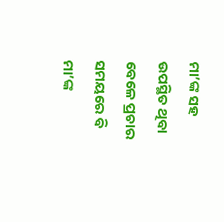ମା’ଙ୍କ ସହ ଉପସ୍ଥିତ ଥିବା ବେଳେ ପ୍ରଚାର ସମୟରେ ବି ମା’ଙ୍କ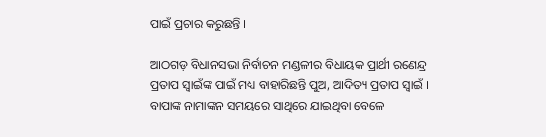ପାଇଁ ପ୍ରଚାର କରୁଛନ୍ତି ।

ଆଠଗଡ଼ ବିଧାନସଭା ନିର୍ବାଚନ ମଣ୍ଡଳୀର ବିଧାୟକ ପ୍ରାର୍ଥୀ ରଣେନ୍ଦ୍ର ପ୍ରତାପ ସ୍ୱାଇଁଙ୍କ ପାଇଁ ମଧ୍ୟ ବାହାରିଛନ୍ତି ପୁଅ, ଆଦିତ୍ୟ ପ୍ରତାପ ସ୍ୱାଇଁ । ବାପାଙ୍କ ନାମାଙ୍କନ ସମୟରେ ସାଥିରେ ଯାଇଥିବା ବେଳେ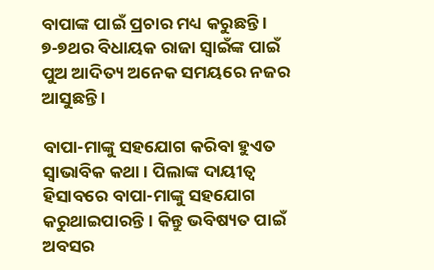ବାପାଙ୍କ ପାଇଁ ପ୍ରଚାର ମଧ୍ୟ କରୁଛନ୍ତି । ୭-୭ଥର ବିଧାୟକ ରାଜା ସ୍ୱାଇଁଙ୍କ ପାଇଁ ପୁଅ ଆଦିତ୍ୟ ଅନେକ ସମୟରେ ନଜର ଆସୁଛନ୍ତି ।

ବାପା-ମାଙ୍କୁ ସହଯୋଗ କରିବା ହୁଏତ ସ୍ୱାଭାବିକ କଥା । ପିଲାଙ୍କ ଦାୟୀତ୍ୱ ହିସାବରେ ବାପା-ମାଙ୍କୁ ସହଯୋଗ କରୁଥାଇପାରନ୍ତି । କିନ୍ତୁ ଭବିଷ୍ୟତ ପାଇଁ ଅବସର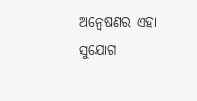ଅନ୍ୱେଷଣର ଏହା ସୁଯୋଗ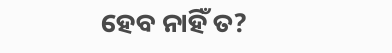ହେବ ନାହିଁ ତ?